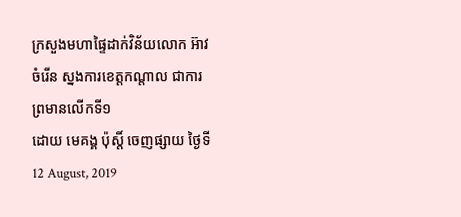ក្រសួងមហាផ្ទៃដាក់វិន័យលោក អ៊ាវ ចំរើន ស្នងការខេត្តកណ្តាល ជាការព្រមានលើកទី១
ដោយ មេគង្គ ប៉ុស្តិ៍ ចេញផ្សាយ ថ្ងៃទី 12 August, 2019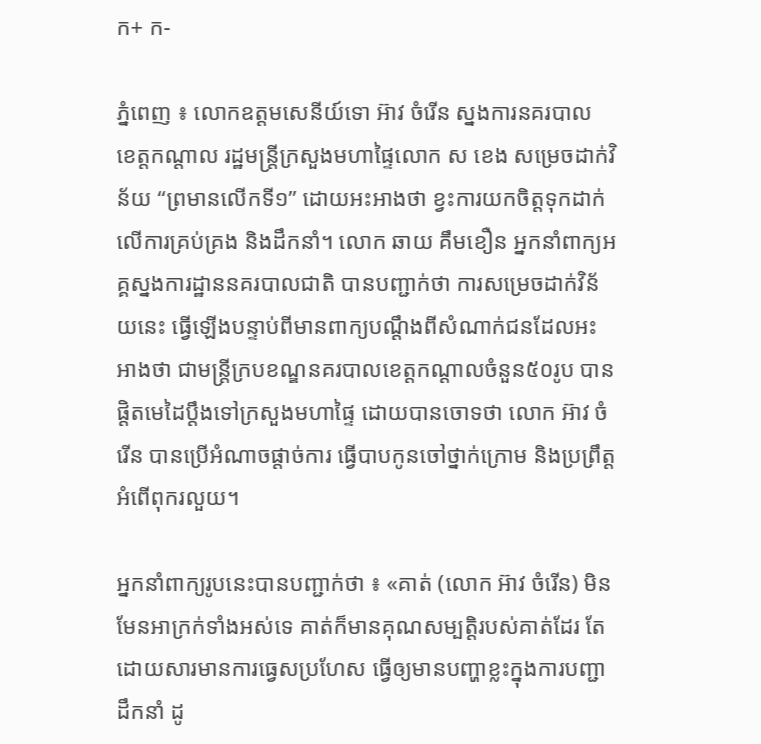ក+ ក-

ភ្នំពេញ ៖ លោកឧត្តមសេនីយ៍ទោ អ៊ាវ ចំរើន ស្នងការនគរបាល ខេត្តកណ្តាល រដ្ឋមន្ត្រីក្រសួងមហាផ្ទៃលោក ស ខេង សម្រេចដាក់វិន័យ “ព្រមានលើកទី១” ដោយអះអាងថា ខ្វះការយកចិត្តទុកដាក់លើការគ្រប់គ្រង និងដឹកនាំ។ លោក ឆាយ គឹមខឿន អ្នកនាំពាក្យអគ្គស្នងការដ្ឋាននគរបាលជាតិ បានបញ្ជាក់ថា ការសម្រេចដាក់វិន័យនេះ ធ្វើឡើងបន្ទាប់ពីមានពាក្យបណ្ដឹងពីសំណាក់ជនដែលអះអាងថា ជាមន្ត្រីក្របខណ្ឌនគរបាលខេត្តកណ្ដាលចំនួន៥០រូប បានផ្ដិតមេដៃប្តឹងទៅក្រសួងមហាផ្ទៃ ដោយបានចោទថា លោក អ៊ាវ ចំរើន បានប្រើអំណាចផ្តាច់ការ ធ្វើបាបកូនចៅថ្នាក់ក្រោម និងប្រព្រឹត្តអំពើពុករលួយ។

អ្នកនាំពាក្យរូបនេះបានបញ្ជាក់ថា ៖ «គាត់ (លោក អ៊ាវ ចំរើន) មិនមែនអាក្រក់ទាំងអស់ទេ គាត់ក៏មានគុណសម្បត្តិរបស់គាត់ដែរ តែដោយសារមានការធ្វេសប្រហែស ធ្វើឲ្យមានបញ្ហាខ្លះក្នុងការបញ្ជាដឹកនាំ ដូ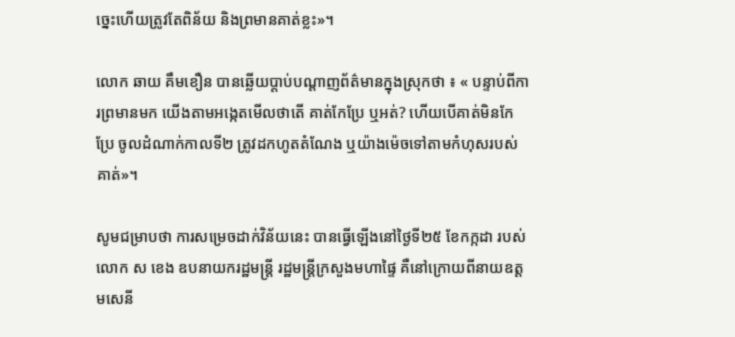ច្នេះហើយត្រូវតែពិន័យ និងព្រមានគាត់ខ្លះ»។

លោក ឆាយ គឹមខឿន បានឆ្លើយប្តាប់បណ្តាញព័ត៌មានក្នុងស្រុកថា ៖ « បន្ទាប់ពីការព្រមានមក យើងតាមអង្កេតមើលថាតើ គាត់កែប្រែ ឬអត់? ហើយបើគាត់មិនកែប្រែ ចូលដំណាក់កាលទី២ ត្រូវដកហូតតំណែង ឬយ៉ាងម៉េចទៅតាមកំហុសរបស់គាត់»។

សូមជម្រាបថា ការសម្រេចដាក់វិន័យនេះ បានធ្វើឡើងនៅថ្ងៃទី២៥ ខែកក្កដា របស់លោក ស ខេង ឧបនាយករដ្ឋមន្ត្រី រដ្ឋមន្ត្រីក្រសួងមហាផ្ទៃ គឺនៅក្រោយពីនាយឧត្តមសេនី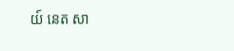យ៍ នេត សា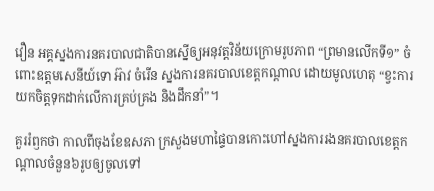វឿន អគ្គស្នងការនគរបាលជាតិបានស្នើឲ្យអនុវត្តវិន័យក្រោមរូបភាព “ព្រមានលើកទី១” ចំពោះឧត្តមសេនីយ៍ទោ អ៊ាវ ចំរើន ស្នងការនគរបាលខេត្តកណ្តាល ដោយមូលហេតុ “ខ្វះការយកចិត្តទុកដាក់លើការគ្រប់គ្រង និងដឹកនាំ”។

គួររំឭកថា កាលពីចុងខែឧសភា ក្រសួងមហាផ្ទៃបានកោះហៅស្នងការរងនគរបាលខេត្តកណ្តាលចំនួន៦រូបឲ្យចូលទៅ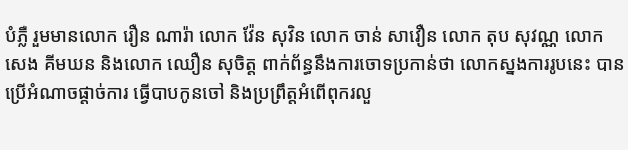បំភ្លឺ រួមមានលោក រឿន ណារ៉ា លោក វ៉ែន សុវិន លោក ចាន់ សាវឿន លោក តុប សុវណ្ណ លោក សេង គីមឃន និងលោក ឈឿន សុចិត្ត ពាក់ព័ន្ធនឹងការចោទប្រកាន់ថា លោកស្នងការរូបនេះ បានប្រើអំណាចផ្ដាច់ការ ធ្វើបាបកូនចៅ និងប្រព្រឹត្តអំពើពុករលួ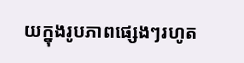យក្នុងរូបភាពផ្សេងៗរហូត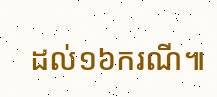ដល់១៦ករណី៕